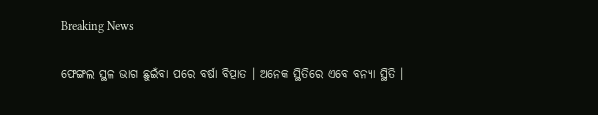Breaking News

ଫେଙ୍ଗଲ ସ୍ଥଳ ଭାଗ ଛୁଇଁବା ପରେ ବର୍ଷା ବିତ୍ପାତ । ଅନେକ ସ୍ଥିତିରେ ଏବେ ବନ୍ୟା ସ୍ଥିତି ।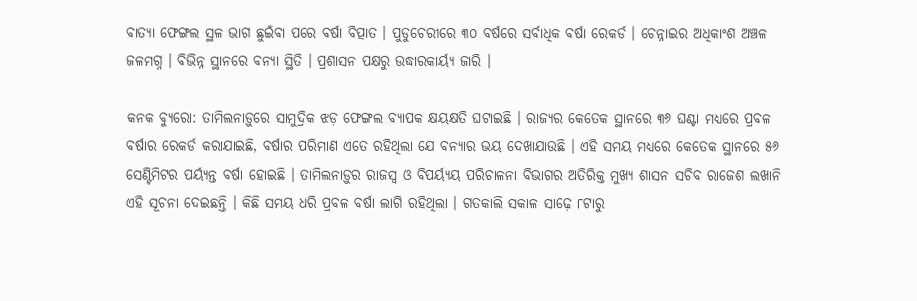ବାତ୍ୟା ଫେଙ୍ଗଲ ସ୍ଥଳ ଭାଗ ଛୁଇଁବା ପରେ ବର୍ଷା ବିତ୍ପାତ । ପୁଡୁଚେରୀରେ ୩୦ ବର୍ଷରେ ସର୍ବାଧିକ ବର୍ଷା ରେକର୍ଡ । ଚେନ୍ନାଇର ଅଧିକାଂଶ ଅଞ୍ଚଳ ଜଳମଗ୍ନ । ବିଭିନ୍ନ ସ୍ଥାନରେ ବନ୍ୟା ସ୍ଥିତି । ପ୍ରଶାସନ ପକ୍ଷରୁ ଉଦ୍ଧାରକାର୍ୟ୍ୟ ଜାରି ।

କନକ ବ୍ୟୁରୋ: ତାମିଲନାଡ଼ୁରେ ସାମୁଦ୍ରିକ ଝଡ଼ ଫେଙ୍ଗଲ ବ୍ୟାପକ କ୍ଷୟକ୍ଷତି ଘଟାଇଛି । ରାଜ୍ୟର କେତେକ ସ୍ଥାନରେ ୩୬ ଘଣ୍ଟା ମଧ୍ୟରେ ପ୍ରବଳ ବର୍ଷାର ରେକର୍ଡ କରାଯାଇଛି, ବର୍ଷାର ପରିମାଣ ଏତେ ରହିଥିଲା ଯେ ବନ୍ୟାର ଭୟ ଦେଖାଯାଉଛି । ଏହି ସମୟ ମଧ୍ୟରେ କେତେକ ସ୍ଥାନରେ ୫୬ ସେଣ୍ଟିମିଟର ପର୍ୟ୍ୟନ୍ତ ବର୍ଷା ହୋଇଛି । ତାମିଲନାଡ଼ୁର ରାଜସ୍ୱ ଓ ବିପର୍ୟ୍ୟୟ ପରିଚାଳନା ବିଭାଗର ଅତିରିକ୍ତ ମୁଖ୍ୟ ଶାସନ ସଚିବ ରାଜେଶ ଲଖାନି ଏହି ସୂଚନା ଦେଇଛନ୍ତି । କିଛି ସମୟ ଧରି ପ୍ରବଳ ବର୍ଷା ଲାଗି ରହିଥିଲା । ଗତକାଲି ସକାଳ ସାଢ଼େ ୮ଟାରୁ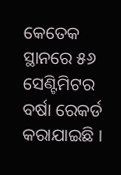କେତେକ ସ୍ଥାନରେ ୫୬ ସେଣ୍ଟିମିଟର ବର୍ଷା ରେକର୍ଡ କରାଯାଇଛି ।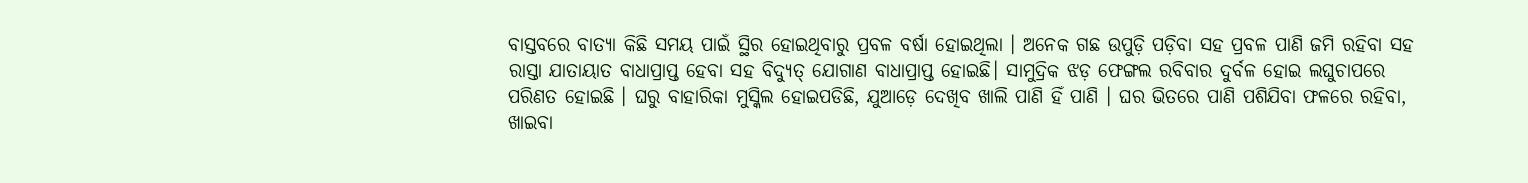ବାସ୍ତବରେ ବାତ୍ୟା କିଛି ସମୟ ପାଇଁ ସ୍ଥିର ହୋଇଥିବାରୁ ପ୍ରବଳ ବର୍ଷା ହୋଇଥିଲା । ଅନେକ ଗଛ ଉପୁଡ଼ି ପଡ଼ିବା ସହ ପ୍ରବଳ ପାଣି ଜମି ରହିବା ସହ ରାସ୍ତା ଯାତାୟାତ ବାଧାପ୍ରାପ୍ତ ହେବା ସହ ବିଦ୍ୟୁତ୍ ଯୋଗାଣ ବାଧାପ୍ରାପ୍ତ ହୋଇଛି। ସାମୁଦ୍ରିକ ଝଡ଼ ଫେଙ୍ଗଲ ରବିବାର ଦୁର୍ବଳ ହୋଇ ଲଘୁଚାପରେ ପରିଣତ ହୋଇଛି । ଘରୁ ବାହାରିକା ମୁସ୍କିଲ ହୋଇପଡିଛି, ଯୁଆଡ଼େ ଦେଖିବ ଖାଲି ପାଣି ହିଁ ପାଣି । ଘର ଭିତରେ ପାଣି ପଶିଯିବା ଫଳରେ ରହିବା, ଖାଇବା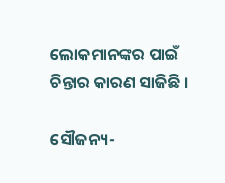ଲୋକମାନଙ୍କର ପାଇଁ ଚିନ୍ତାର କାରଣ ସାଜିଛି ।

ସୌଜନ୍ୟ-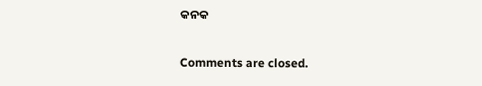କନକ

Comments are closed.